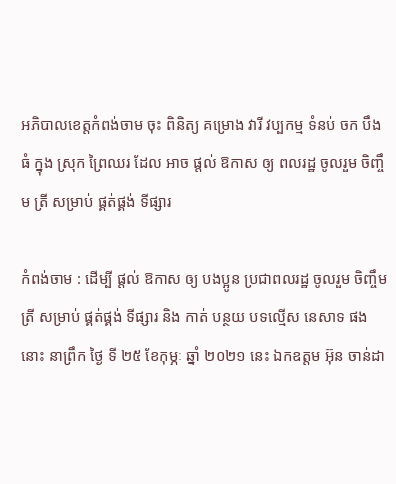អភិបាលខេត្តកំពង់ចាម ចុះ ពិនិត្យ គម្រោង វារី វប្បកម្ម ទំនប់ ចក បឹង ធំ ក្នុង ស្រុក ព្រៃឈរ ដែល អាច ផ្តល់ ឱកាស ឲ្យ ពលរដ្ឋ ចូលរួម ចិញ្ចឹម ត្រី សម្រាប់ ផ្គត់ផ្គង់ ទីផ្សារ

កំពង់ចាម : ដេីម្បី ផ្តល់ ឱកាស ឲ្យ បងប្អូន ប្រជាពលរដ្ឋ ចូលរួម ចិញ្ចឹម ត្រី សម្រាប់ ផ្គត់ផ្គង់ ទីផ្សារ និង កាត់ បន្ថយ បទល្មើស នេសាទ ផង នោះ នាព្រឹក ថ្ងៃ ទី ២៥ ខែកុម្ភៈ ឆ្នាំ ២០២១ នេះ ឯកឧត្តម អ៊ុន ចាន់ដា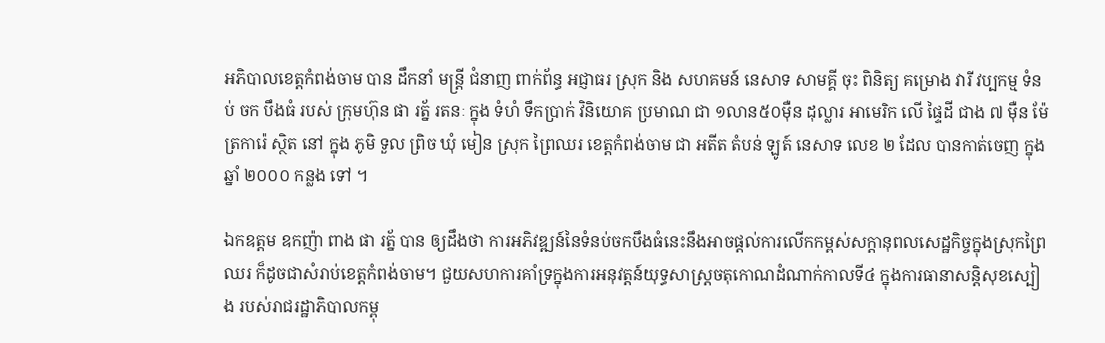អភិបាលខេត្តកំពង់ចាម បាន ដឹកនាំ មន្ត្រី ជំនាញ ពាក់ព័ន្ធ អជ្ញាធរ ស្រុក និង សហគមន៍ នេសាទ សាមគ្គី ចុះ ពិនិត្យ គម្រោង វារី វប្បកម្ម ទំនប់ ចក បឹងធំ របស់ ក្រុមហ៊ុន ផា រត្ន័ រតនៈ ក្នុង ទំហំ ទឹកប្រាក់ វិនិយោគ ប្រមាណ ជា ១លាន៥០ម៉ឺន ដុល្លារ អាមេរិក លេី ផ្ទៃដី ជាង ៧ ម៉ឺន ម៉ែត្រការ៉េ ស្ថិត នៅ ក្នុង ភូមិ ទួល ព្រិច ឃុំ មៀន ស្រុក ព្រៃឈរ ខេត្តកំពង់ចាម ជា អតីត តំបន់ ឡូត៍ នេសាទ លេខ ២ ដែល បានកាត់ចេញ ក្នុង ឆ្នាំ ២០០០ កន្លង ទៅ ។

ឯកឧត្តម ឧកញ៉ា ពាង ផា រត្ន័ បាន ឲ្យដឹងថា ការអភិវឌ្ឍន៍នៃទំនប់ចកបឹងធំនេះនឹងអាចផ្តល់ការលើកកម្ពស់សក្តានុពលសេដ្ឋកិច្ចក្នុងស្រុកព្រៃឈរ ក៏ដូចជាសំរាប់ខេត្តកំពង់ចាម។ ជួយសហការគាំទ្រក្នុងការអនុវត្តន៍យុទ្ធសាស្ត្រចតុកោណដំណាក់កាលទី៤ ក្នុងការធានាសន្តិសុខស្បៀង របស់រាជរដ្ឋាភិបាលកម្ពុ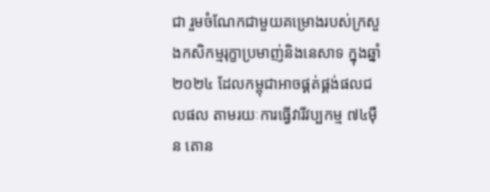ជា រួមចំណែកជាមួយគម្រោងរបស់ក្រសួងកសិកម្មរុក្ខាប្រមាញ់និងនេសាទ ក្នុងឆ្នាំ២០២៤ ដែលកម្ពុជាអាចផ្គត់ផ្គង់ផលជលផល តាមរយៈការធ្វើវារីវប្បកម្ម ៧៤ម៉ឺន តោន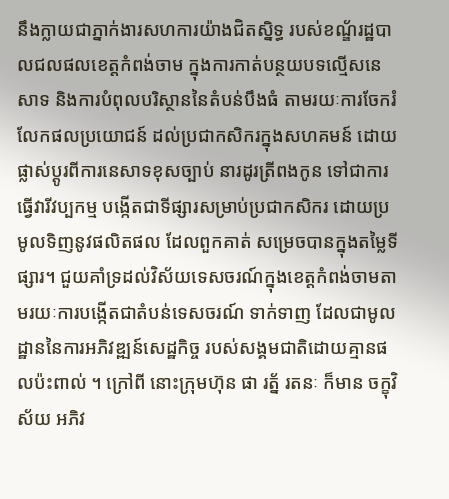នឹងក្លាយជាភ្នាក់ងារសហការយ៉ាងជិតស្និទ្ធ របស់ខណ្ឌ័រដ្ឋបាលជលផលខេត្តកំពង់ចាម ក្នុងការកាត់បន្ថយបទល្មើសនេសាទ និងការបំពុលបរិស្ថាននៃតំបន់បឹងធំ តាមរយៈការចែករំលែកផលប្រយោជន៍ ដល់ប្រជាកសិករក្នុងសហគមន៍ ដោយផ្លាស់ប្តូរពីការនេសាទខុសច្បាប់ នារដូរត្រីពងកូន ទៅជាការធ្វើវារីវប្បកម្ម បង្កើតជាទីផ្សារសម្រាប់ប្រជាកសិករ ដោយប្រមូលទិញនូវផលិតផល ដែលពួកគាត់ សម្រេចបានក្នុងតម្លៃទីផ្សារ។ ជួយគាំទ្រដល់វិស័យទេសចរណ៍ក្នុងខេត្តកំពង់ចាមតាមរយៈការបង្កើតជាតំបន់ទេសចរណ៍ ទាក់ទាញ ដែលជាមូលដ្ឋាននៃការអភិវឌ្ឍន៍សេដ្ឋកិច្ច របស់សង្គមជាតិដោយគ្មានផលប៉ះពាល់ ។ ក្រៅពី នោះក្រុមហ៊ុន ផា រត្ន័ រតនៈ ក៏មាន ចក្ខុវិស័យ អភិវ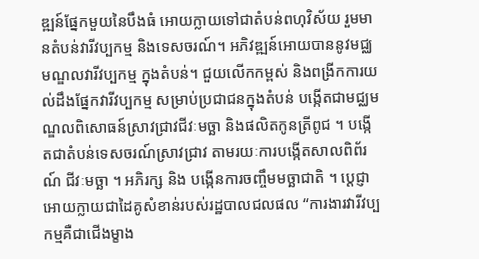ឌ្ឍន៍ផ្នែកមួយនៃបឹងធំ អោយក្លាយទៅជាតំបន់ពហុវិស័យ រួមមានតំបន់វារីវប្បកម្ម និងទេសចរណ៍។ អភិវឌ្ឍន៍អោយបាននូវមជ្ឈមណ្ឌលវារីវប្បកម្ម ក្នុងតំបន់។ ជួយលើកកម្ពស់ និងពង្រីកការយល់ដឹងផ្នែកវារីវប្បកម្ម សម្រាប់ប្រជាជនក្នុងតំបន់ បង្កើតជាមជ្ឈមណ្ឌលពិសោធន៍ស្រាវជ្រាវជីវៈមច្ឆា និងផលិតកូនត្រីពូជ ។ បង្កើតជាតំបន់ទេសចរណ៍ស្រាវជ្រាវ តាមរយៈការបង្កើតសាលពិព័រណ៍ ជីវៈមច្ឆា ។ អភិរក្ស និង បង្កើនការចញ្ចឹមមច្ឆាជាតិ ។ ប្ដេជ្ញាអោយក្លាយជាដៃគូសំខាន់របស់រដ្ឋបាលជលផល “ការងារវារីវប្បកម្មគឺជាជើងម្ខាង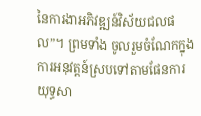នៃការងាអភិវឌ្ឍន៍វិស័យជលផល”។ ព្រមទាំង ចូលរួមចំណែកក្នុងការអនុវត្តន៍ស្របទៅតាមផែនការយុទ្ធសា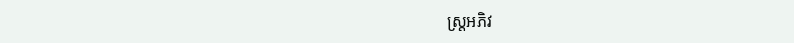ស្រ្តអភិវ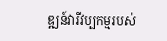ឌ្ឍន៍វារីវប្បកម្មរបស់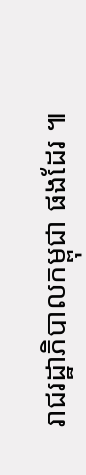រាជរដ្ឋាភិបាលកម្ពុជា ផងដែរ ៕